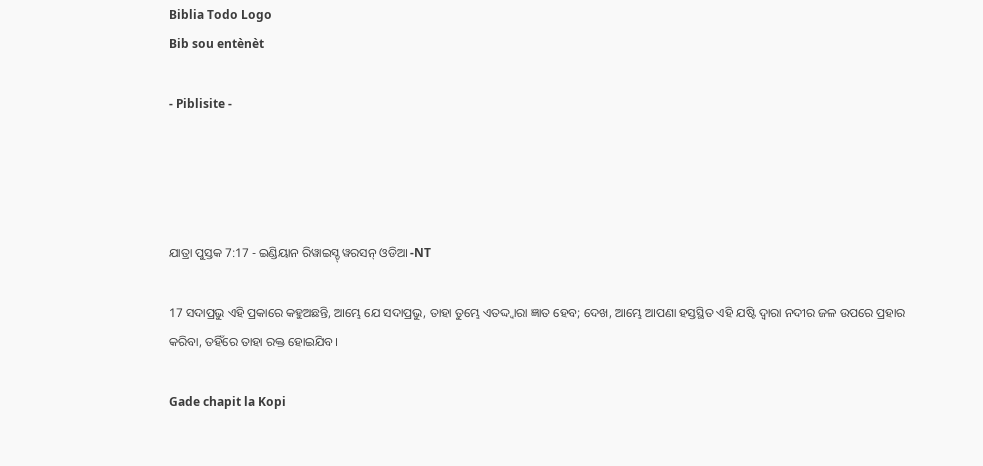Biblia Todo Logo
Bib sou entènèt

- Piblisite -




ଯାତ୍ରା ପୁସ୍ତକ 7:17 - ଇଣ୍ଡିୟାନ ରିୱାଇସ୍ଡ୍ ୱରସନ୍ ଓଡିଆ -NT

17 ସଦାପ୍ରଭୁ ଏହି ପ୍ରକାରେ କହୁଅଛନ୍ତି, ଆମ୍ଭେ ଯେ ସଦାପ୍ରଭୁ, ତାହା ତୁମ୍ଭେ ଏତଦ୍ଦ୍ୱାରା ଜ୍ଞାତ ହେବ; ଦେଖ, ଆମ୍ଭେ ଆପଣା ହସ୍ତସ୍ଥିତ ଏହି ଯଷ୍ଟି ଦ୍ୱାରା ନଦୀର ଜଳ ଉପରେ ପ୍ରହାର କରିବା, ତହିଁରେ ତାହା ରକ୍ତ ହୋଇଯିବ।

Gade chapit la Kopi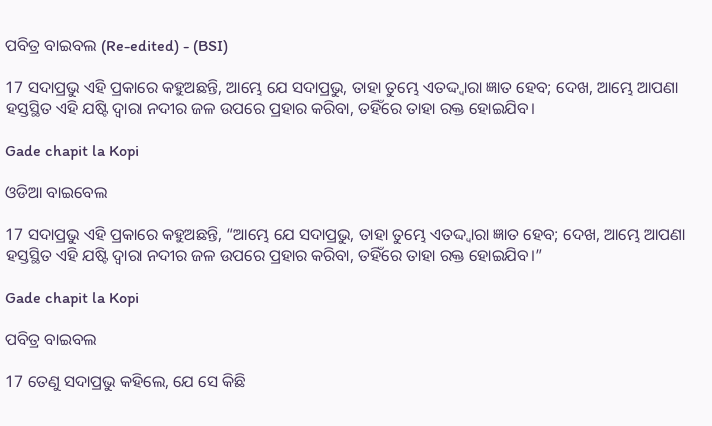ପବିତ୍ର ବାଇବଲ (Re-edited) - (BSI)

17 ସଦାପ୍ରଭୁ ଏହି ପ୍ରକାରେ କହୁଅଛନ୍ତି, ଆମ୍ଭେ ଯେ ସଦାପ୍ରଭୁ, ତାହା ତୁମ୍ଭେ ଏତଦ୍ଦ୍ଵାରା ଜ୍ଞାତ ହେବ; ଦେଖ, ଆମ୍ଭେ ଆପଣା ହସ୍ତସ୍ଥିତ ଏହି ଯଷ୍ଟି ଦ୍ଵାରା ନଦୀର ଜଳ ଉପରେ ପ୍ରହାର କରିବା, ତହିଁରେ ତାହା ରକ୍ତ ହୋଇଯିବ।

Gade chapit la Kopi

ଓଡିଆ ବାଇବେଲ

17 ସଦାପ୍ରଭୁ ଏହି ପ୍ରକାରେ କହୁଅଛନ୍ତି, “ଆମ୍ଭେ ଯେ ସଦାପ୍ରଭୁ, ତାହା ତୁମ୍ଭେ ଏତଦ୍ଦ୍ୱାରା ଜ୍ଞାତ ହେବ; ଦେଖ, ଆମ୍ଭେ ଆପଣା ହସ୍ତସ୍ଥିତ ଏହି ଯଷ୍ଟି ଦ୍ୱାରା ନଦୀର ଜଳ ଉପରେ ପ୍ରହାର କରିବା, ତହିଁରେ ତାହା ରକ୍ତ ହୋଇଯିବ।”

Gade chapit la Kopi

ପବିତ୍ର ବାଇବଲ

17 ତେଣୁ ସଦାପ୍ରଭୁ କହିଲେ, ଯେ ସେ କିଛି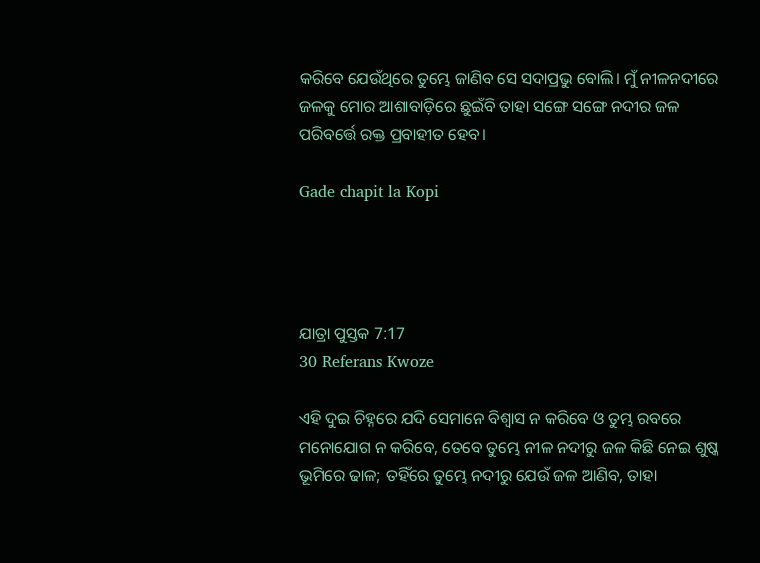କରିବେ ଯେଉଁଥିରେ ତୁମ୍ଭେ ଜାଣିବ ସେ ସଦାପ୍ରଭୁ ବୋଲି। ମୁଁ ନୀଳନଦୀରେ ଜଳକୁ ମୋର ଆଶାବାଡ଼ିରେ ଛୁଇଁବି ତାହା ସଙ୍ଗେ ସଙ୍ଗେ ନଦୀର ଜଳ ପରିବର୍ତ୍ତେ ରକ୍ତ ପ୍ରବାହୀତ ହେବ।

Gade chapit la Kopi




ଯାତ୍ରା ପୁସ୍ତକ 7:17
30 Referans Kwoze

ଏହି ଦୁଇ ଚିହ୍ନରେ ଯଦି ସେମାନେ ବିଶ୍ୱାସ ନ କରିବେ ଓ ତୁମ୍ଭ ରବରେ ମନୋଯୋଗ ନ କରିବେ, ତେବେ ତୁମ୍ଭେ ନୀଳ ନଦୀରୁ ଜଳ କିଛି ନେଇ ଶୁଷ୍କ ଭୂମିରେ ଢାଳ; ତହିଁରେ ତୁମ୍ଭେ ନଦୀରୁ ଯେଉଁ ଜଳ ଆଣିବ, ତାହା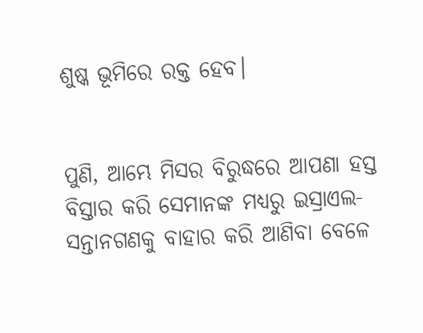ଶୁଷ୍କ ଭୂମିରେ ରକ୍ତ ହେବ।


ପୁଣି, ଆମ୍ଭେ ମିସର ବିରୁଦ୍ଧରେ ଆପଣା ହସ୍ତ ବିସ୍ତାର କରି ସେମାନଙ୍କ ମଧ୍ୟରୁ ଇସ୍ରାଏଲ-ସନ୍ତାନଗଣକୁ ବାହାର କରି ଆଣିବା ବେଳେ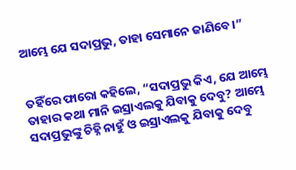ଆମ୍ଭେ ଯେ ସଦାପ୍ରଭୁ, ତାହା ସେମାନେ ଜାଣିବେ।”


ତହିଁରେ ଫାରୋ କହିଲେ, “ସଦାପ୍ରଭୁ କିଏ, ଯେ ଆମ୍ଭେ ତାହାର କଥା ମାନି ଇସ୍ରାଏଲକୁ ଯିବାକୁ ଦେବୁ? ଆମ୍ଭେ ସଦାପ୍ରଭୁଙ୍କୁ ଚିହ୍ନି ନାହୁଁ ଓ ଇସ୍ରାଏଲକୁ ଯିବାକୁ ଦେବୁ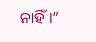ନାହିଁ।”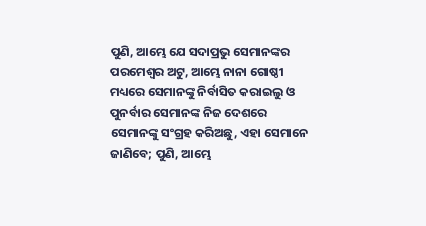ପୁଣି, ଆମ୍ଭେ ଯେ ସଦାପ୍ରଭୁ ସେମାନଙ୍କର ପରମେଶ୍ୱର ଅଟୁ, ଆମ୍ଭେ ନାନା ଗୋଷ୍ଠୀ ମଧ୍ୟରେ ସେମାନଙ୍କୁ ନିର୍ବାସିତ କରାଇଲୁ ଓ ପୁନର୍ବାର ସେମାନଙ୍କ ନିଜ ଦେଶରେ ସେମାନଙ୍କୁ ସଂଗ୍ରହ କରିଅଛୁ, ଏହା ସେମାନେ ଜାଣିବେ; ପୁଣି, ଆମ୍ଭେ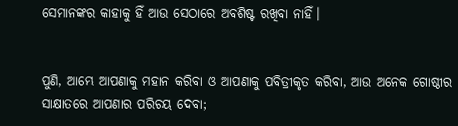ସେମାନଙ୍କର କାହାକୁ ହିଁ ଆଉ ସେଠାରେ ଅବଶିଷ୍ଟ ରଖିବା ନାହିଁ।


ପୁଣି, ଆମ୍ଭେ ଆପଣାକୁ ମହାନ କରିବା ଓ ଆପଣାକୁ ପବିତ୍ରୀକୃତ କରିବା, ଆଉ ଅନେକ ଗୋଷ୍ଠୀର ସାକ୍ଷାତରେ ଆପଣାର ପରିଚୟ ଦେବା;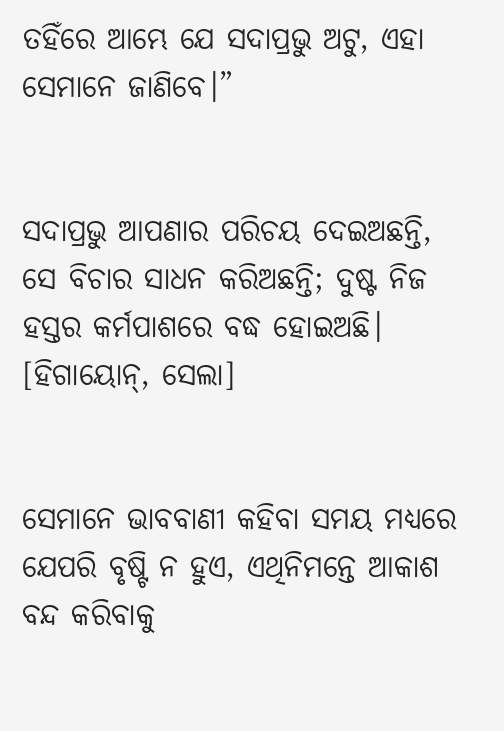ତହିଁରେ ଆମ୍ଭେ ଯେ ସଦାପ୍ରଭୁ ଅଟୁ, ଏହା ସେମାନେ ଜାଣିବେ।”


ସଦାପ୍ରଭୁ ଆପଣାର ପରିଚୟ ଦେଇଅଛନ୍ତି, ସେ ବିଚାର ସାଧନ କରିଅଛନ୍ତି; ଦୁଷ୍ଟ ନିଜ ହସ୍ତର କର୍ମପାଶରେ ବଦ୍ଧ ହୋଇଅଛି। [ହିଗାୟୋନ୍‍, ସେଲା]


ସେମାନେ ଭାବବାଣୀ କହିବା ସମୟ ମଧ୍ୟରେ ଯେପରି ବୃଷ୍ଟି ନ ହୁଏ, ଏଥିନିମନ୍ତେ ଆକାଶ ବନ୍ଦ କରିବାକୁ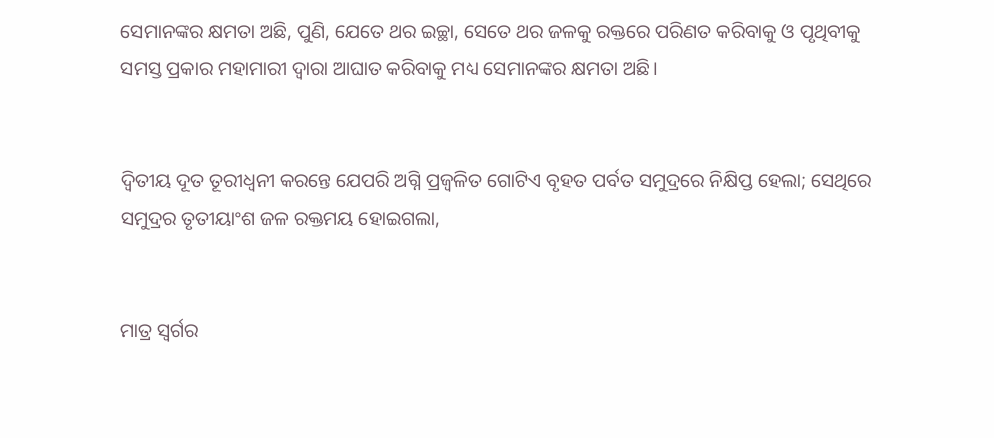ସେମାନଙ୍କର କ୍ଷମତା ଅଛି, ପୁଣି, ଯେତେ ଥର ଇଚ୍ଛା, ସେତେ ଥର ଜଳକୁ ରକ୍ତରେ ପରିଣତ କରିବାକୁ ଓ ପୃଥିବୀକୁ ସମସ୍ତ ପ୍ରକାର ମହାମାରୀ ଦ୍ୱାରା ଆଘାତ କରିବାକୁ ମଧ୍ୟ ସେମାନଙ୍କର କ୍ଷମତା ଅଛି।


ଦ୍ୱିତୀୟ ଦୂତ ତୂରୀଧ୍ୱନୀ କରନ୍ତେ ଯେପରି ଅଗ୍ନି ପ୍ରଜ୍ୱଳିତ ଗୋଟିଏ ବୃହତ ପର୍ବତ ସମୁଦ୍ରରେ ନିକ୍ଷିପ୍ତ ହେଲା; ସେଥିରେ ସମୁଦ୍ରର ତୃତୀୟାଂଶ ଜଳ ରକ୍ତମୟ ହୋଇଗଲା,


ମାତ୍ର ସ୍ୱର୍ଗର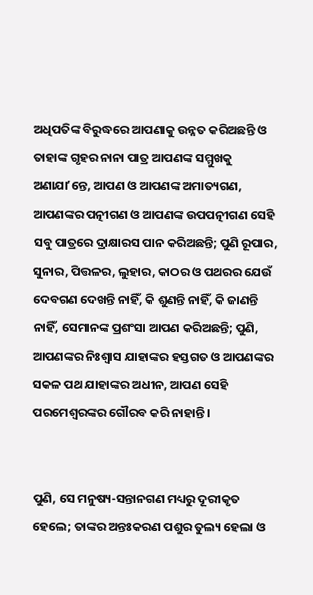ଅଧିପତିଙ୍କ ବିରୁଦ୍ଧରେ ଆପଣାକୁ ଉନ୍ନତ କରିଅଛନ୍ତି ଓ ତାହାଙ୍କ ଗୃହର ନାନା ପାତ୍ର ଆପଣଙ୍କ ସମ୍ମୁଖକୁ ଅଣାଯାʼନ୍ତେ, ଆପଣ ଓ ଆପଣଙ୍କ ଅମାତ୍ୟଗଣ, ଆପଣଙ୍କର ପତ୍ନୀଗଣ ଓ ଆପଣଙ୍କ ଉପପତ୍ନୀଗଣ ସେହି ସବୁ ପାତ୍ରରେ ଦ୍ରାକ୍ଷାରସ ପାନ କରିଅଛନ୍ତି; ପୁଣି ରୂପାର, ସୁନାର, ପିତ୍ତଳର, ଲୁହାର, କାଠର ଓ ପଥରର ଯେଉଁ ଦେବଗଣ ଦେଖନ୍ତି ନାହିଁ, କି ଶୁଣନ୍ତି ନାହିଁ, କି ଜାଣନ୍ତି ନାହିଁ, ସେମାନଙ୍କ ପ୍ରଶଂସା ଆପଣ କରିଅଛନ୍ତି; ପୁଣି, ଆପଣଙ୍କର ନିଃଶ୍ୱାସ ଯାହାଙ୍କର ହସ୍ତଗତ ଓ ଆପଣଙ୍କର ସକଳ ପଥ ଯାହାଙ୍କର ଅଧୀନ, ଆପଣ ସେହି ପରମେଶ୍ୱରଙ୍କର ଗୌରବ କରି ନାହାନ୍ତି।


ପୁଣି, ସେ ମନୁଷ୍ୟ-ସନ୍ତାନଗଣ ମଧ୍ୟରୁ ଦୂରୀକୃତ ହେଲେ; ତାଙ୍କର ଅନ୍ତଃକରଣ ପଶୁର ତୁଲ୍ୟ ହେଲା ଓ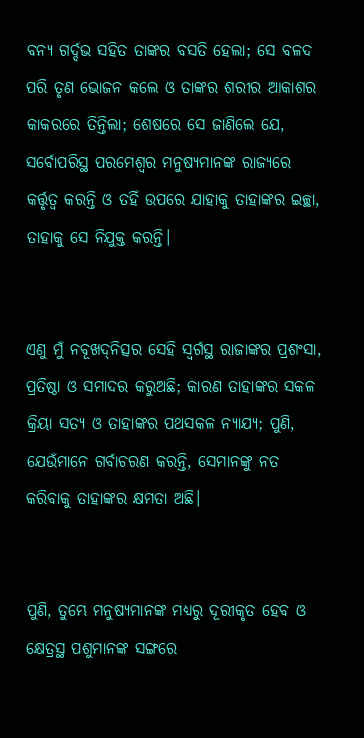ବନ୍ୟ ଗର୍ଦ୍ଦଭ ସହିତ ତାଙ୍କର ବସତି ହେଲା; ସେ ବଳଦ ପରି ତୃଣ ଭୋଜନ କଲେ ଓ ତାଙ୍କର ଶରୀର ଆକାଶର କାକରରେ ତିନ୍ତିଲା; ଶେଷରେ ସେ ଜାଣିଲେ ଯେ, ସର୍ବୋପରିସ୍ଥ ପରମେଶ୍ୱର ମନୁଷ୍ୟମାନଙ୍କ ରାଜ୍ୟରେ କର୍ତ୍ତୃତ୍ୱ କରନ୍ତି ଓ ତହିଁ ଉପରେ ଯାହାକୁ ତାହାଙ୍କର ଇଚ୍ଛା, ତାହାକୁ ସେ ନିଯୁକ୍ତ କରନ୍ତି।


ଏଣୁ ମୁଁ ନବୂଖଦ୍‍ନିତ୍ସର ସେହି ସ୍ୱର୍ଗସ୍ଥ ରାଜାଙ୍କର ପ୍ରଶଂସା, ପ୍ରତିଷ୍ଠା ଓ ସମାଦର କରୁଅଛି; କାରଣ ତାହାଙ୍କର ସକଳ କ୍ରିୟା ସତ୍ୟ ଓ ତାହାଙ୍କର ପଥସକଳ ନ୍ୟାଯ୍ୟ; ପୁଣି, ଯେଉଁମାନେ ଗର୍ବାଚରଣ କରନ୍ତି, ସେମାନଙ୍କୁ ନତ କରିବାକୁ ତାହାଙ୍କର କ୍ଷମତା ଅଛି।


ପୁଣି, ତୁମ୍ଭେ ମନୁଷ୍ୟମାନଙ୍କ ମଧ୍ୟରୁ ଦୂରୀକୃତ ହେବ ଓ କ୍ଷେତ୍ରସ୍ଥ ପଶୁମାନଙ୍କ ସଙ୍ଗରେ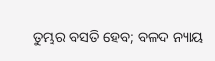ତୁମ୍ଭର ବସତି ହେବ; ବଳଦ ନ୍ୟାୟ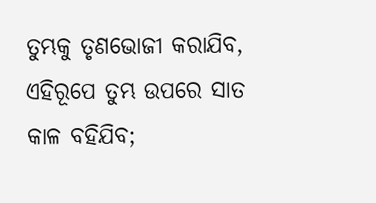ତୁମ୍ଭକୁ ତୃଣଭୋଜୀ କରାଯିବ, ଏହିରୂପେ ତୁମ୍ଭ ଉପରେ ସାତ କାଳ ବହିଯିବ;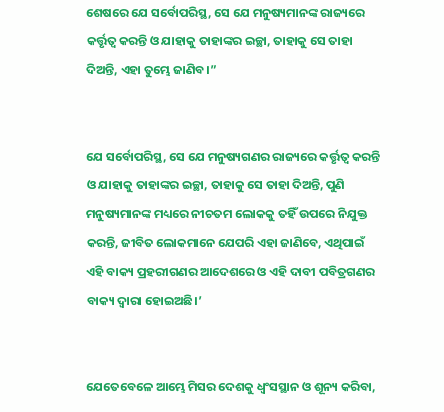ଶେଷରେ ଯେ ସର୍ବୋପରିସ୍ଥ, ସେ ଯେ ମନୁଷ୍ୟମାନଙ୍କ ରାଜ୍ୟରେ କର୍ତ୍ତୃତ୍ୱ କରନ୍ତି ଓ ଯାହାକୁ ତାହାଙ୍କର ଇଚ୍ଛା, ତାହାକୁ ସେ ତାହା ଦିଅନ୍ତି, ଏହା ତୁମ୍ଭେ ଜାଣିବ।”


ଯେ ସର୍ବୋପରିସ୍ଥ, ସେ ଯେ ମନୁଷ୍ୟଗଣର ରାଜ୍ୟରେ କର୍ତ୍ତୃତ୍ୱ କରନ୍ତି ଓ ଯାହାକୁ ତାହାଙ୍କର ଇଚ୍ଛା, ତାହାକୁ ସେ ତାହା ଦିଅନ୍ତି, ପୁଣି ମନୁଷ୍ୟମାନଙ୍କ ମଧ୍ୟରେ ନୀଚତମ ଲୋକକୁ ତହିଁ ଉପରେ ନିଯୁକ୍ତ କରନ୍ତି, ଜୀବିତ ଲୋକମାନେ ଯେପରି ଏହା ଜାଣିବେ, ଏଥିପାଇଁ ଏହି ବାକ୍ୟ ପ୍ରହରୀଗଣର ଆଦେଶରେ ଓ ଏହି ଦାବୀ ପବିତ୍ରଗଣର ବାକ୍ୟ ଦ୍ୱାରା ହୋଇଅଛି।’


ଯେତେବେଳେ ଆମ୍ଭେ ମିସର ଦେଶକୁ ଧ୍ୱଂସସ୍ଥାନ ଓ ଶୂନ୍ୟ କରିବା,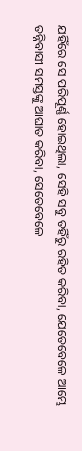ଯହିଁରେ ସେ ପରିପୂର୍ଣ୍ଣ ହୋଇଥିଲା, ସେହି ସବୁ ତହିଁରୁ ରହିତ କରିବା, ଯେତେବେଳେ ଆମ୍ଭେ ତନ୍ନିବାସୀ ସମସ୍ତଙ୍କୁ ଆଘାତ କରିବା, ସେତେବେଳେ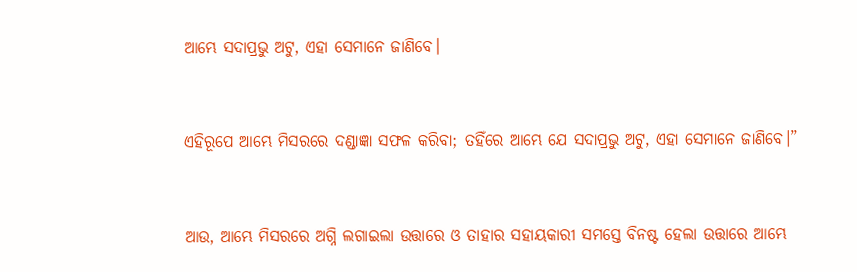ଆମ୍ଭେ ସଦାପ୍ରଭୁ ଅଟୁ, ଏହା ସେମାନେ ଜାଣିବେ।


ଏହିରୂପେ ଆମ୍ଭେ ମିସରରେ ଦଣ୍ଡାଜ୍ଞା ସଫଳ କରିବା; ତହିଁରେ ଆମ୍ଭେ ଯେ ସଦାପ୍ରଭୁ ଅଟୁ, ଏହା ସେମାନେ ଜାଣିବେ।”


ଆଉ, ଆମ୍ଭେ ମିସରରେ ଅଗ୍ନି ଲଗାଇଲା ଉତ୍ତାରେ ଓ ତାହାର ସହାୟକାରୀ ସମସ୍ତେ ବିନଷ୍ଟ ହେଲା ଉତ୍ତାରେ ଆମ୍ଭେ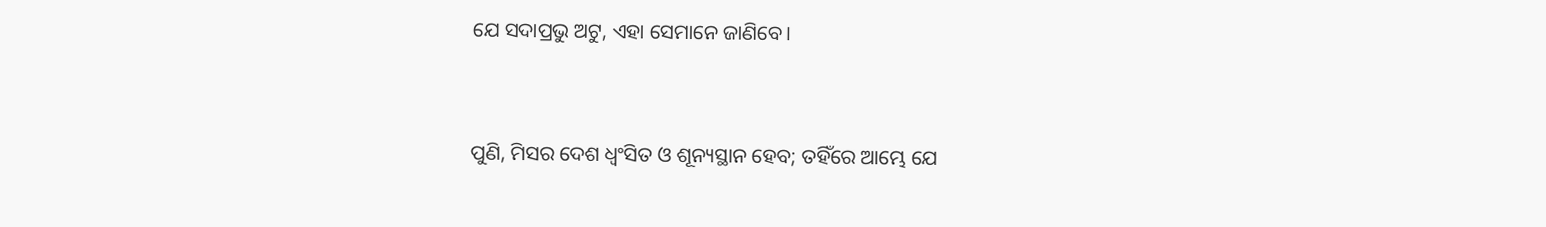ଯେ ସଦାପ୍ରଭୁ ଅଟୁ, ଏହା ସେମାନେ ଜାଣିବେ।


ପୁଣି, ମିସର ଦେଶ ଧ୍ୱଂସିତ ଓ ଶୂନ୍ୟସ୍ଥାନ ହେବ; ତହିଁରେ ଆମ୍ଭେ ଯେ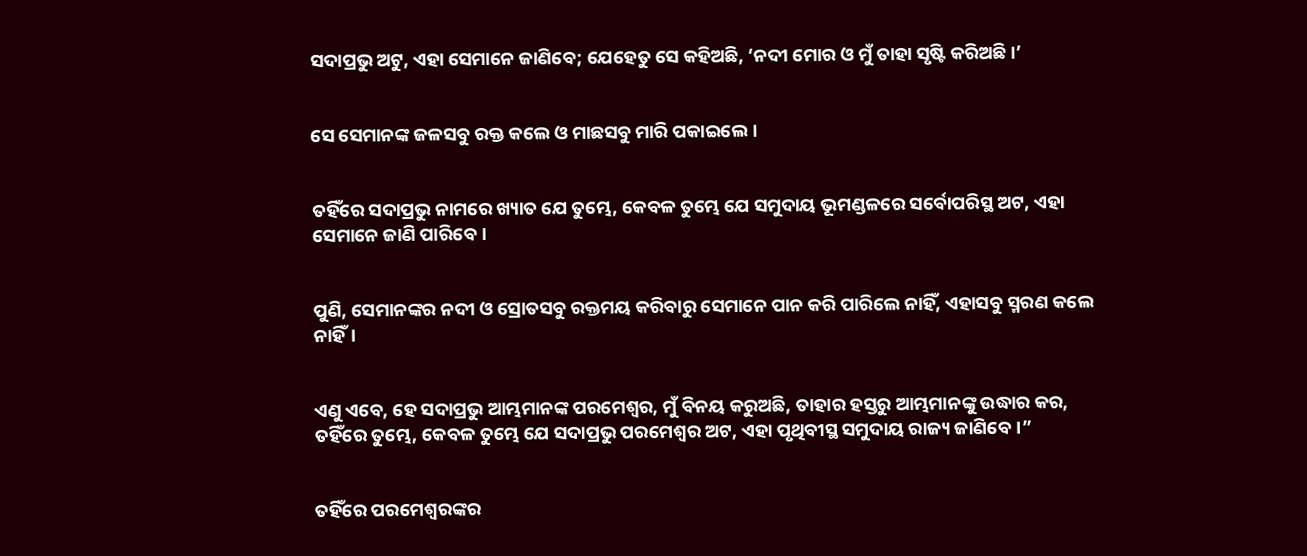ସଦାପ୍ରଭୁ ଅଟୁ, ଏହା ସେମାନେ ଜାଣିବେ; ଯେହେତୁ ସେ କହିଅଛି, ‘ନଦୀ ମୋର ଓ ମୁଁ ତାହା ସୃଷ୍ଟି କରିଅଛି।’


ସେ ସେମାନଙ୍କ ଜଳସବୁ ରକ୍ତ କଲେ ଓ ମାଛସବୁ ମାରି ପକାଇଲେ।


ତହିଁରେ ସଦାପ୍ରଭୁ ନାମରେ ଖ୍ୟାତ ଯେ ତୁମ୍ଭେ, କେବଳ ତୁମ୍ଭେ ଯେ ସମୁଦାୟ ଭୂମଣ୍ଡଳରେ ସର୍ବୋପରିସ୍ଥ ଅଟ, ଏହା ସେମାନେ ଜାଣି ପାରିବେ।


ପୁଣି, ସେମାନଙ୍କର ନଦୀ ଓ ସ୍ରୋତସବୁ ରକ୍ତମୟ କରିବାରୁ ସେମାନେ ପାନ କରି ପାରିଲେ ନାହିଁ, ଏହାସବୁ ସ୍ମରଣ କଲେ ନାହିଁ।


ଏଣୁ ଏବେ, ହେ ସଦାପ୍ରଭୁ ଆମ୍ଭମାନଙ୍କ ପରମେଶ୍ୱର, ମୁଁ ବିନୟ କରୁଅଛି, ତାହାର ହସ୍ତରୁ ଆମ୍ଭମାନଙ୍କୁ ଉଦ୍ଧାର କର, ତହିଁରେ ତୁମ୍ଭେ, କେବଳ ତୁମ୍ଭେ ଯେ ସଦାପ୍ରଭୁ ପରମେଶ୍ୱର ଅଟ, ଏହା ପୃଥିବୀସ୍ଥ ସମୁଦାୟ ରାଜ୍ୟ ଜାଣିବେ।”


ତହିଁରେ ପରମେଶ୍ୱରଙ୍କର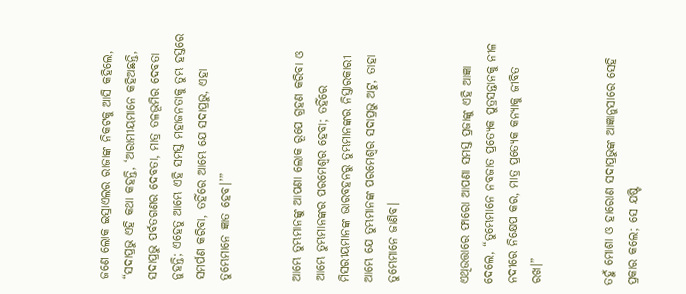ଜଣେ ଲୋକ ଇସ୍ରାଏଲର ରାଜାଙ୍କ ନିକଟକୁ ଆସି କହିଲେ, “ସଦାପ୍ରଭୁ ଏହି କଥା କହନ୍ତି, ‘ଅରାମୀୟମାନେ କହିଅଛନ୍ତି, ସଦାପ୍ରଭୁ ପର୍ବତଗଣର ଦେବତା, ମାତ୍ର ତଳଭୂମିର ଦେବତା ନୁହନ୍ତି; ଏହେତୁ ଆମ୍ଭେ ଏହି ସମସ୍ତ ମହାଜନତାକୁ ତୁମ୍ଭ ହସ୍ତରେ ସମର୍ପଣ କରିବା, ତହିଁରେ ଆମ୍ଭେ ଯେ ସଦାପ୍ରଭୁ, ଏହା ତୁମ୍ଭେମାନେ ଜ୍ଞାତ ହେବ।’”


ଆମ୍ଭେ ତୁମ୍ଭମାନଙ୍କୁ ଆପଣା ଲୋକ ରୂପେ ଗ୍ରହଣ କରିବା ଓ ଆମ୍ଭେ ତୁମ୍ଭମାନଙ୍କର ପରମେଶ୍ୱର ହେବା; ତହିଁରେ ମିସରୀୟମାନଙ୍କ ଭାରବହନରୁ ତୁମ୍ଭମାନଙ୍କର ନିସ୍ତାରକାରୀ ଆମ୍ଭେ ଯେ ତୁମ୍ଭମାନଙ୍କ ପରମେଶ୍ୱର ସଦାପ୍ରଭୁ ଅଟୁ, ତାହା ତୁମ୍ଭେମାନେ ଜାଣିବ।


ଏଥିଉତ୍ତାରେ ଫାରୋ ଆପଣା ସମସ୍ତ ପ୍ରଜାଙ୍କୁ ଏହି ଆଜ୍ଞା ଦେଲେ, “ତୁମ୍ଭେମାନେ ନବଜାତ ପ୍ରତ୍ୟେକ ପୁତ୍ରସନ୍ତାନକୁ ନୀଳ ନଦୀରେ ନିକ୍ଷେପ କର, ମାତ୍ର ପ୍ରତ୍ୟେକ କନ୍ୟାକୁ ଜୀବିତ ରଖ।”


ତହୁଁ ମୋଶା ଓ ହାରୋଣ ସଦାପ୍ରଭୁଙ୍କ ଆଜ୍ଞାନୁସାରେ ସେହି ପ୍ରକାର କଲେ; ସେ ଯଷ୍ଟି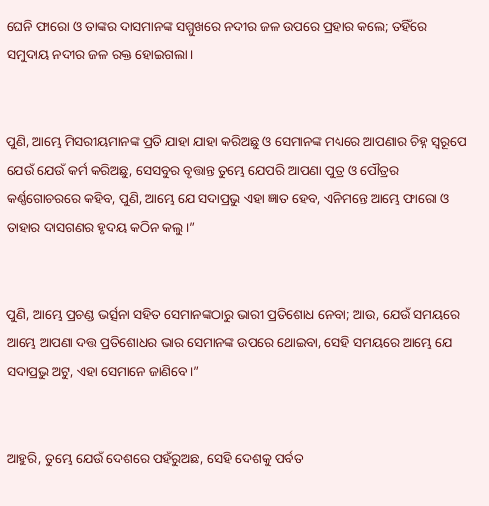ଘେନି ଫାରୋ ଓ ତାଙ୍କର ଦାସମାନଙ୍କ ସମ୍ମୁଖରେ ନଦୀର ଜଳ ଉପରେ ପ୍ରହାର କଲେ; ତହିଁରେ ସମୁଦାୟ ନଦୀର ଜଳ ରକ୍ତ ହୋଇଗଲା।


ପୁଣି, ଆମ୍ଭେ ମିସରୀୟମାନଙ୍କ ପ୍ରତି ଯାହା ଯାହା କରିଅଛୁ ଓ ସେମାନଙ୍କ ମଧ୍ୟରେ ଆପଣାର ଚିହ୍ନ ସ୍ୱରୂପେ ଯେଉଁ ଯେଉଁ କର୍ମ କରିଅଛୁ, ସେସବୁର ବୃତ୍ତାନ୍ତ ତୁମ୍ଭେ ଯେପରି ଆପଣା ପୁତ୍ର ଓ ପୌତ୍ରର କର୍ଣ୍ଣଗୋଚରରେ କହିବ, ପୁଣି, ଆମ୍ଭେ ଯେ ସଦାପ୍ରଭୁ ଏହା ଜ୍ଞାତ ହେବ, ଏନିମନ୍ତେ ଆମ୍ଭେ ଫାରୋ ଓ ତାହାର ଦାସଗଣର ହୃଦୟ କଠିନ କଲୁ।”


ପୁଣି, ଆମ୍ଭେ ପ୍ରଚଣ୍ଡ ଭର୍ତ୍ସନା ସହିତ ସେମାନଙ୍କଠାରୁ ଭାରୀ ପ୍ରତିଶୋଧ ନେବା; ଆଉ, ଯେଉଁ ସମୟରେ ଆମ୍ଭେ ଆପଣା ଦତ୍ତ ପ୍ରତିଶୋଧର ଭାର ସେମାନଙ୍କ ଉପରେ ଥୋଇବା, ସେହି ସମୟରେ ଆମ୍ଭେ ଯେ ସଦାପ୍ରଭୁ ଅଟୁ, ଏହା ସେମାନେ ଜାଣିବେ।”


ଆହୁରି, ତୁମ୍ଭେ ଯେଉଁ ଦେଶରେ ପହଁରୁଅଛ, ସେହି ଦେଶକୁ ପର୍ବତ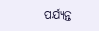ପର୍ଯ୍ୟନ୍ତ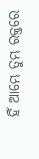ହିଁ ଆମ୍ଭେ ତୁମ୍ଭ ରକ୍ତରେ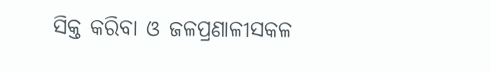ସିକ୍ତ କରିବା ଓ ଜଳପ୍ରଣାଳୀସକଳ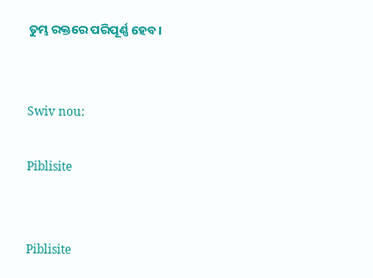ତୁମ୍ଭ ରକ୍ତରେ ପରିପୂର୍ଣ୍ଣ ହେବ।


Swiv nou:

Piblisite


Piblisite